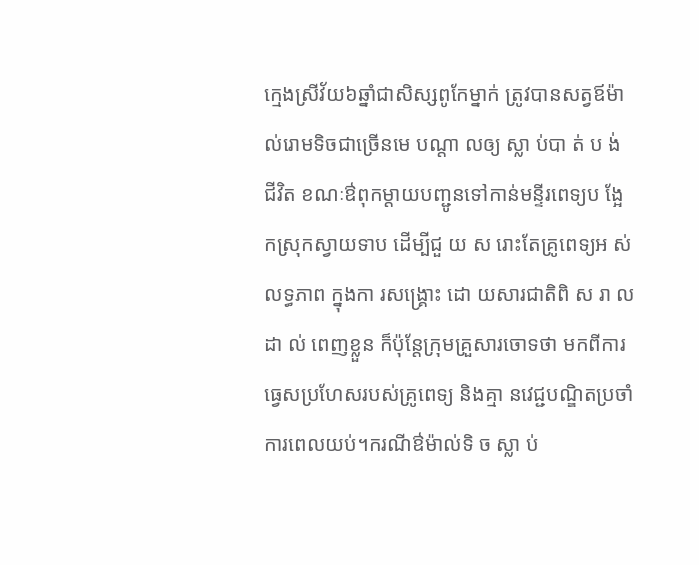ក្មេងស្រីវ័យ៦ឆ្នាំជាសិស្សពូកែម្នាក់ ត្រូវបានសត្វឪម៉ាល់រោមទិចជាច្រើនមេ បណ្តា លឲ្យ ស្លា ប់បា ត់ ប ង់ ជីវិត ខណៈឳពុកម្តាយបញ្ជូនទៅកាន់មន្ទីរពេទ្យប ង្អែ កស្រុកស្វាយទាប ដើម្បីជួ យ ស រោះតែគ្រូពេទ្យអ ស់ លទ្ធភាព ក្នុងកា រសង្គ្រោះ ដោ យសារជាតិពិ ស រា ល ដា ល់ ពេញខ្លួន ក៏ប៉ុន្តែក្រុមគ្រួសារចោទថា មកពីការធ្វេសប្រហែសរបស់គ្រូពេទ្យ និងគ្មា នវេជ្ជបណ្ឌិតប្រចាំការពេលយប់។ករណីឳម៉ាល់ទិ ច ស្លា ប់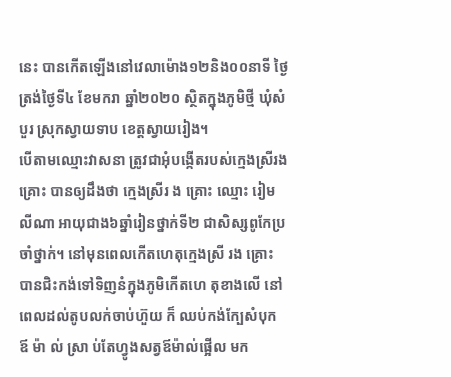នេះ បានកើតឡើងនៅវេលាម៉ោង១២និង០០នាទី ថ្ងៃត្រង់ថ្ងៃទី៤ ខែមករា ឆ្នាំ២០២០ ស្ថិតក្នុងភូមិថ្មី ឃុំសំបួរ ស្រុកស្វាយទាប ខេត្តស្វាយរៀង។
បើតាមឈ្មោះវាសនា ត្រូវជាអុំបង្កើតរបស់ក្មេងស្រីរងគ្រោះ បានឲ្យដឹងថា ក្មេងស្រីរ ង គ្រោះ ឈ្មោះ រៀម លីណា អាយុជាង៦ឆ្នាំរៀនថ្នាក់ទី២ ជាសិស្សពូកែប្រចាំថ្នាក់។ នៅមុនពេលកើតហេតុក្មេងស្រី រង គ្រោះ បានជិះកង់ទៅទិញនំក្នុងភូមិកើតហេ តុខាងលើ នៅពេលដល់តូបលក់ចាប់ហ៊ួយ ក៏ ឈប់កង់ក្បែសំបុក ឪ ម៉ា ល់ ស្រា ប់តែហ្វូងសត្វឪម៉ាល់ផ្អើល មក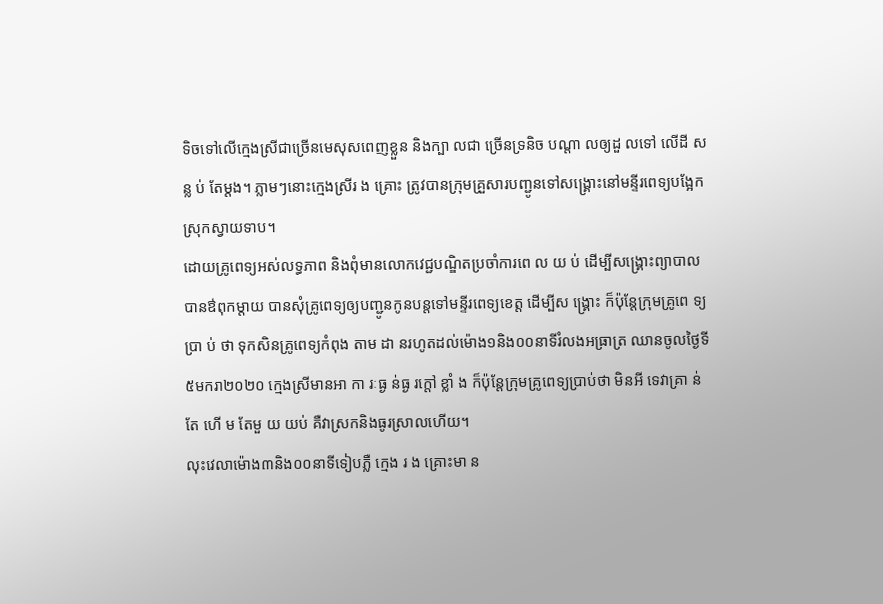ទិចទៅលើក្មេងស្រីជាច្រើនមេសុសពេញខ្លួន និងក្បា លជា ច្រើនទ្រនិច បណ្តា លឲ្យដួ លទៅ លើដី សន្ល ប់ តែម្តង។ ភ្លាមៗនោះក្មេងស្រីរ ង គ្រោះ ត្រូវបានក្រុមគ្រួសារបញ្ជូនទៅសង្គ្រោះនៅមន្ទីរពេទ្យបង្អែកស្រុកស្វាយទាប។
ដោយគ្រូពេទ្យអស់លទ្ធភាព និងពុំមានលោកវេជ្ជបណ្ឌិតប្រចាំការពេ ល យ ប់ ដើម្បីសង្រ្គោះព្យាបាលបានឳពុកម្តាយ បានសុំគ្រូពេទ្យឲ្យបញ្ជូនកូនបន្តទៅមន្ទីរពេទ្យខេត្ត ដើម្បីស ង្គ្រោះ ក៏ប៉ុន្តែក្រុមគ្រូពេ ទ្យប្រា ប់ ថា ទុកសិនគ្រូពេទ្យកំពុង តាម ដា នរហូតដល់ម៉ោង១និង០០នាទីរំលងអធ្រាត្រ ឈានចូលថ្ងៃទី៥មករា២០២០ ក្មេងស្រីមានអា កា រៈធ្ង ន់ធ្ង រក្តៅ ខ្លាំ ង ក៏ប៉ុន្តែក្រុមគ្រូពេទ្យប្រាប់ថា មិនអី ទេវាគ្រា ន់តែ ហើ ម តែមួ យ យប់ គឺវាស្រកនិងធូរស្រាលហើយ។
លុះវេលាម៉ោង៣និង០០នាទីទៀបភ្លឺ ក្មេង រ ង គ្រោះមា ន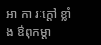អា កា រៈក្តៅ ខ្លាំង ឳពុកម្តា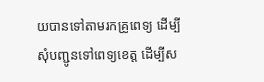យបានទៅតាមរកគ្រូពេទ្យ ដើម្បីសុំបញ្ជូនទៅពេទ្យខេត្ត ដើម្បីស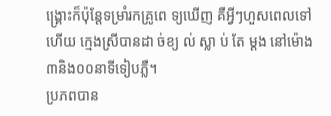ង្គ្រោះក៏ប៉ុន្តែទម្រាំរកគ្រូពេ ទ្យឃើញ គឺអ្វីៗហួសពេលទៅហើយ ក្មេងស្រីបានដា ច់ខ្យ ល់ ស្លា ប់ តែ ម្តង នៅម៉ោង៣និង០០នាទីទៀបភ្លឺ។
ប្រភពបាន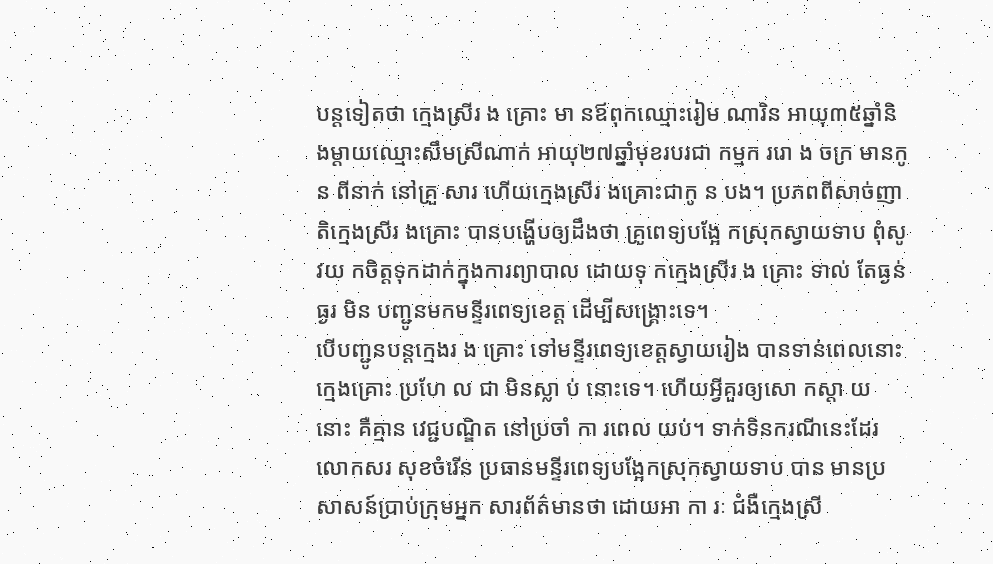បន្តទៀតថា ក្មេងស្រីរ ង គ្រោះ មា នឪពុកឈ្មោះរៀម ណារិន អាយុ៣៥ឆ្នាំនិងម្តាយឈ្មោះសឹមស្រីណាក់ អាយុ២៧ឆ្នាំមុខរបរជា កម្មក ររោ ង ចក្រ មានកូន ពីនាក់ នៅគ្រួ សារ ហើយក្មេងស្រីរ ងគ្រោះជាកូ ន បង។ ប្រភពពីសាច់ញាតិក្មេងស្រីរ ងគ្រោះ បានបង្ហើបឲ្យដឹងថា គ្រូពេទ្យបង្អែ កស្រុកស្វាយទាប ពុំសូ វយ កចិត្តទុកដាក់ក្នុងការព្យាបាល ដោយទុ កក្មេងស្រីរ ង គ្រោះ ទាល់ តែធ្ងន់ ធ្ងរ មិន បញ្ជូនមកមន្ទីរពេទ្យខេត្ត ដើម្បីសង្គ្រោះទេ។
បើបញ្ជូនបន្តក្មេងរ ង គ្រោះ ទៅមន្ទីរពេទ្យខេត្តស្វាយរៀង បានទាន់ពេលនោះ ក្មេងគ្រោះ ប្រហែ ល ជា មិនស្លា ប់ នោះទេ។ ហើយអ្វីគួរឲ្យសោ កស្តា យ នោះ គឺគ្មាន វេជ្ជបណ្ឌិត នៅប្រចាំ កា រពេល យប់។ ទាក់ទិនករណីនេះដែរ លោកសរ សុខចំរើន ប្រធានមន្ទីរពេទ្យបង្អែកស្រុកស្វាយទាប បាន មានប្រសាសន៍ប្រាប់ក្រុមអ្នក សារព័ត៌មានថា ដោយអា កា រៈ ជំងឺក្មេងស្រី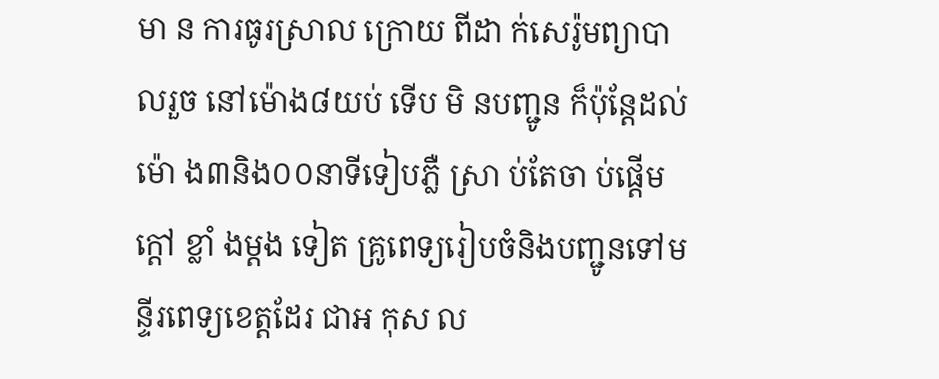មា ន ការធូរស្រាល ក្រោយ ពីដា ក់សេរ៉ូមព្យាបាលរួច នៅម៉ោង៨យប់ ទើប មិ នបញ្ជូន ក៏ប៉ុន្តែដល់ ម៉ោ ង៣និង០០នាទីទៀបភ្លឺ ស្រា ប់តែចា ប់ផ្តើមក្តៅ ខ្លាំ ងម្តង ទៀត គ្រូពេទ្យរៀបចំនិងបញ្ជូនទៅមន្ទីរពេទ្យខេត្តដែរ ជាអ កុស ល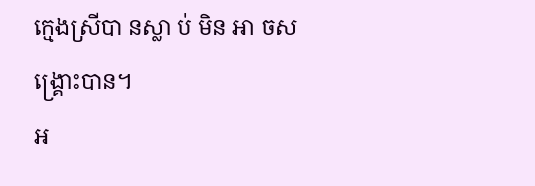ក្មេងស្រីបា នស្លា ប់ មិន អា ចសង្គ្រោះបាន។
អ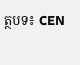ត្ថបទ៖ CEN